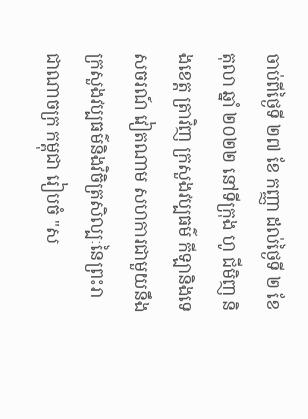ចាប់ពីថ្ងៃទី ២៧ ខែ កញ្ញា ដល់ថ្ងៃទី ២ ខែ តុលា ឆ្នាំ ២០២២ នៅទីក្រុង ហូ ជីមិញ និងខេត្ត ត្រាវិញ ក្រសួងវប្បធម៌ កីឡានិងទេសចរណ៍ វៀតណាម សហការជាមួយនឹងក្រសួងវប្បធម៌និងវិចិត្រសិល្បៈនៃព្រះរាជាណាចក្រ កម្ពុជា រៀបចំ "ស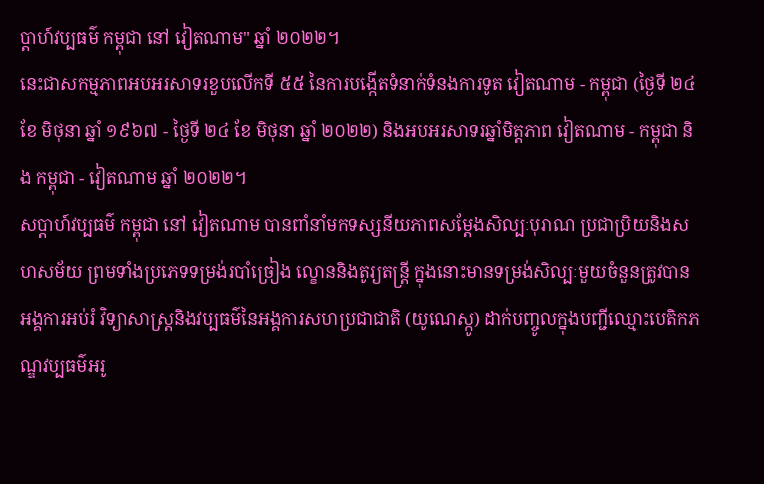ប្តាហ៍វប្បធម៌ កម្ពុជា នៅ វៀតណាម" ឆ្នាំ ២០២២។
នេះជាសកម្មភាពអបអរសាទរខួបលើកទី ៥៥ នៃការបង្កើតទំនាក់ទំនងការទូត វៀតណាម - កម្ពុជា (ថ្ងៃទី ២៤ ខែ មិថុនា ឆ្នាំ ១៩៦៧ - ថ្ងៃទី ២៤ ខែ មិថុនា ឆ្នាំ ២០២២) និងអបអរសាទរឆ្នាំមិត្តភាព វៀតណាម - កម្ពុជា និង កម្ពុជា - វៀតណាម ឆ្នាំ ២០២២។
សប្តាហ៍វប្បធម៌ កម្ពុជា នៅ វៀតណាម បានពាំនាំមកទស្សនីយភាពសម្តែងសិល្បៈបុរាណ ប្រជាប្រិយនិងសហសម័យ ព្រមទាំងប្រភេទទម្រង់របាំច្រៀង ល្ខោននិងតូរ្យតន្ត្រី ក្នុងនោះមានទម្រង់សិល្បៈមួយចំនួនត្រូវបានអង្គការអប់រំ វិទ្យាសាស្ត្រនិងវប្បធម៌នៃអង្គការសហប្រជាជាតិ (យូណេស្កូ) ដាក់បញ្ចូលក្នុងបញ្ជីឈ្មោះបេតិកភណ្ឌវប្បធម៌អរូ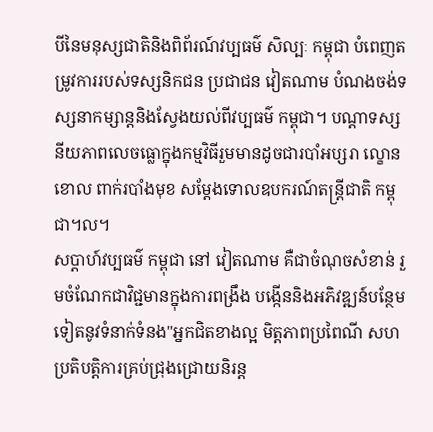បីនៃមនុស្សជាតិនិងពិព័រណ៍វប្បធម៌ សិល្បៈ កម្ពុជា បំពេញតម្រូវការរបស់ទស្សនិកជន ប្រជាជន វៀតណាម បំណងចង់ទស្សនាកម្សាន្តនិងស្វែងយល់ពីវប្បធម៌ កម្ពុជា។ បណ្តាទស្សនីយភាពលេចធ្លោក្នុងកម្មវិធីរួមមានដូចជារបាំអប្សរា ល្ខោនខោល ពាក់របាំងមុខ សម្តែងទោលឧបករណ៍តន្រ្តីជាតិ កម្ពុជា។ល។
សប្តាហ៍វប្បធម៌ កម្ពុជា នៅ វៀតណាម គឺជាចំណុចសំខាន់ រួមចំណែកជាវិជ្ជមានក្នុងការពង្រឹង បង្កើននិងអភិវឌ្ឍន៍បន្ថែមទៀតនូវទំនាក់ទំនង"អ្នកជិតខាងល្អ មិត្តភាពប្រពៃណី សហប្រតិបត្តិការគ្រប់ជ្រុងជ្រោយនិរន្ត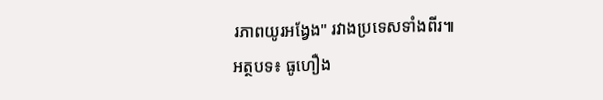រភាពយូរអង្វែង" រវាងប្រទេសទាំងពីរ៕
អត្ថបទ៖ ធូហឿង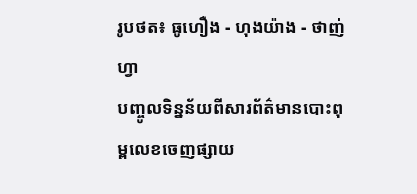រូបថត៖ ធូហឿង - ហុងយ៉ាង - ថាញ់ហ្វា
បញ្ចូលទិន្នន័យពីសារព័ត៌មានបោះពុម្ពលេខចេញផ្សាយ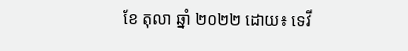ខែ តុលា ឆ្នាំ ២០២២ ដោយ៖ ទេវី